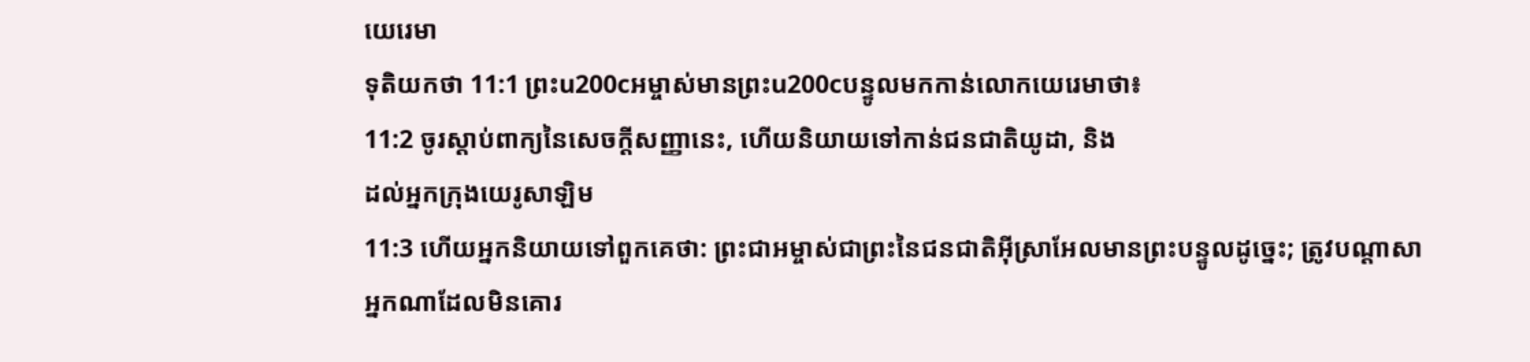យេរេមា
ទុតិយកថា 11:1 ព្រះu200cអម្ចាស់មានព្រះu200cបន្ទូលមកកាន់លោកយេរេមាថា៖
11:2 ចូរស្ដាប់ពាក្យនៃសេចក្ដីសញ្ញានេះ, ហើយនិយាយទៅកាន់ជនជាតិយូដា, និង
ដល់អ្នកក្រុងយេរូសាឡិម
11:3 ហើយអ្នកនិយាយទៅពួកគេថា: ព្រះជាអម្ចាស់ជាព្រះនៃជនជាតិអ៊ីស្រាអែលមានព្រះបន្ទូលដូច្នេះ; ត្រូវបណ្តាសា
អ្នកណាដែលមិនគោរ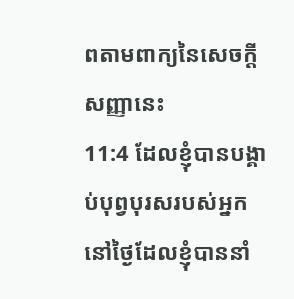ពតាមពាក្យនៃសេចក្ដីសញ្ញានេះ
11:4 ដែលខ្ញុំបានបង្គាប់បុព្វបុរសរបស់អ្នកនៅថ្ងៃដែលខ្ញុំបាននាំ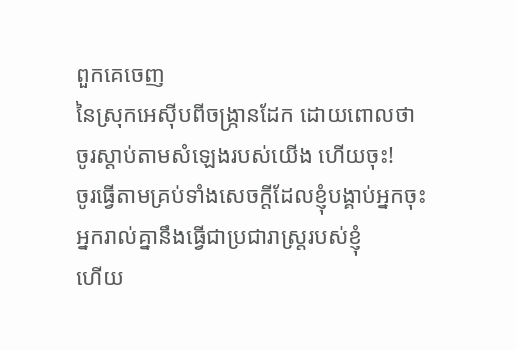ពួកគេចេញ
នៃស្រុកអេស៊ីបពីចង្ក្រានដែក ដោយពោលថា ចូរស្តាប់តាមសំឡេងរបស់យើង ហើយចុះ!
ចូរធ្វើតាមគ្រប់ទាំងសេចក្ដីដែលខ្ញុំបង្គាប់អ្នកចុះ អ្នករាល់គ្នានឹងធ្វើជាប្រជារាស្ត្ររបស់ខ្ញុំ
ហើយ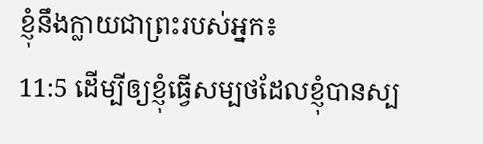ខ្ញុំនឹងក្លាយជាព្រះរបស់អ្នក៖
11:5 ដើម្បីឲ្យខ្ញុំធ្វើសម្បថដែលខ្ញុំបានស្ប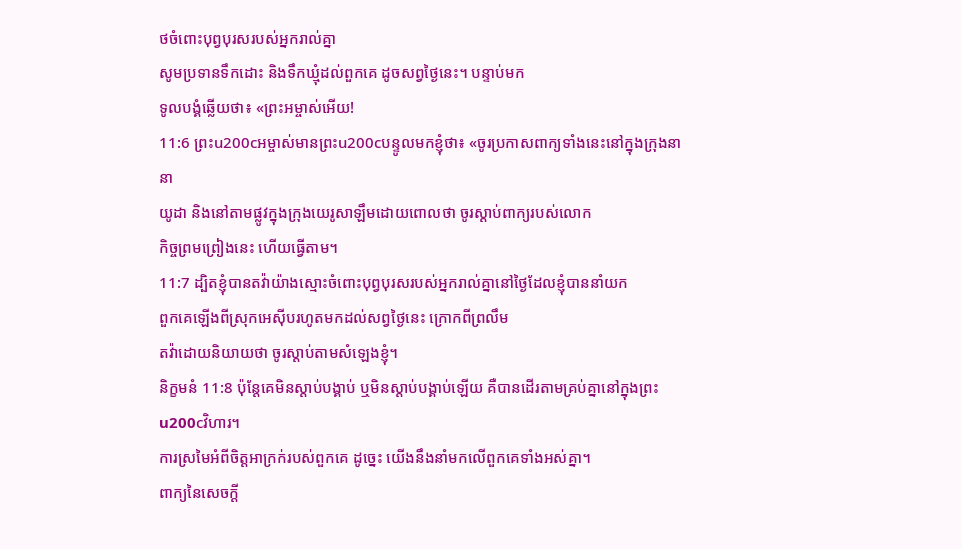ថចំពោះបុព្វបុរសរបស់អ្នករាល់គ្នា
សូមប្រទានទឹកដោះ និងទឹកឃ្មុំដល់ពួកគេ ដូចសព្វថ្ងៃនេះ។ បន្ទាប់មក
ទូលបង្គំឆ្លើយថា៖ «ព្រះអម្ចាស់អើយ!
11:6 ព្រះu200cអម្ចាស់មានព្រះu200cបន្ទូលមកខ្ញុំថា៖ «ចូរប្រកាសពាក្យទាំងនេះនៅក្នុងក្រុងនានា
យូដា និងនៅតាមផ្លូវក្នុងក្រុងយេរូសាឡឹមដោយពោលថា ចូរស្ដាប់ពាក្យរបស់លោក
កិច្ចព្រមព្រៀងនេះ ហើយធ្វើតាម។
11:7 ដ្បិតខ្ញុំបានតវ៉ាយ៉ាងស្មោះចំពោះបុព្វបុរសរបស់អ្នករាល់គ្នានៅថ្ងៃដែលខ្ញុំបាននាំយក
ពួកគេឡើងពីស្រុកអេស៊ីបរហូតមកដល់សព្វថ្ងៃនេះ ក្រោកពីព្រលឹម
តវ៉ាដោយនិយាយថា ចូរស្តាប់តាមសំឡេងខ្ញុំ។
និក្ខមនំ 11:8 ប៉ុន្តែគេមិនស្តាប់បង្គាប់ ឬមិនស្តាប់បង្គាប់ឡើយ គឺបានដើរតាមគ្រប់គ្នានៅក្នុងព្រះu200cវិហារ។
ការស្រមៃអំពីចិត្តអាក្រក់របស់ពួកគេ ដូច្នេះ យើងនឹងនាំមកលើពួកគេទាំងអស់គ្នា។
ពាក្យនៃសេចក្ដី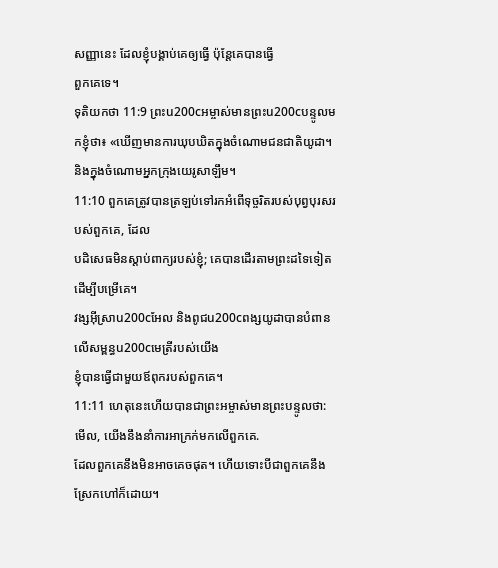សញ្ញានេះ ដែលខ្ញុំបង្គាប់គេឲ្យធ្វើ ប៉ុន្តែគេបានធ្វើ
ពួកគេទេ។
ទុតិយកថា 11:9 ព្រះu200cអម្ចាស់មានព្រះu200cបន្ទូលមកខ្ញុំថា៖ «ឃើញមានការឃុបឃិតក្នុងចំណោមជនជាតិយូដា។
និងក្នុងចំណោមអ្នកក្រុងយេរូសាឡឹម។
11:10 ពួកគេត្រូវបានត្រឡប់ទៅរកអំពើទុច្ចរិតរបស់បុព្វបុរសរបស់ពួកគេ, ដែល
បដិសេធមិនស្តាប់ពាក្យរបស់ខ្ញុំ; គេបានដើរតាមព្រះដទៃទៀត ដើម្បីបម្រើគេ។
វង្សអ៊ីស្រាu200cអែល និងពូជu200cពង្សយូដាបានបំពានលើសម្ពន្ធu200cមេត្រីរបស់យើង
ខ្ញុំបានធ្វើជាមួយឪពុករបស់ពួកគេ។
11:11 ហេតុនេះហើយបានជាព្រះអម្ចាស់មានព្រះបន្ទូលថា: មើល, យើងនឹងនាំការអាក្រក់មកលើពួកគេ.
ដែលពួកគេនឹងមិនអាចគេចផុត។ ហើយទោះបីជាពួកគេនឹងស្រែកហៅក៏ដោយ។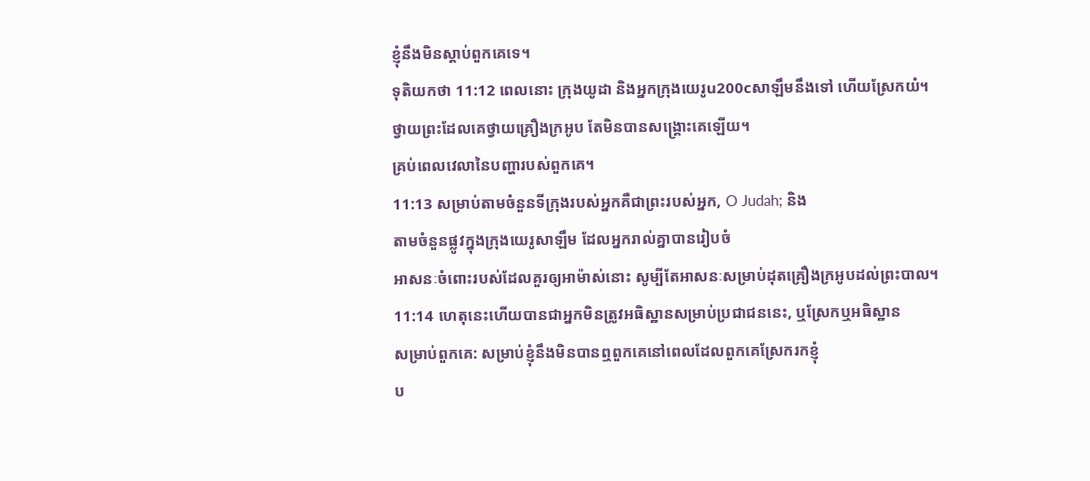ខ្ញុំនឹងមិនស្តាប់ពួកគេទេ។
ទុតិយកថា 11:12 ពេលនោះ ក្រុងយូដា និងអ្នកក្រុងយេរូu200cសាឡឹមនឹងទៅ ហើយស្រែកយំ។
ថ្វាយព្រះដែលគេថ្វាយគ្រឿងក្រអូប តែមិនបានសង្គ្រោះគេឡើយ។
គ្រប់ពេលវេលានៃបញ្ហារបស់ពួកគេ។
11:13 សម្រាប់តាមចំនួនទីក្រុងរបស់អ្នកគឺជាព្រះរបស់អ្នក, O Judah; និង
តាមចំនួនផ្លូវក្នុងក្រុងយេរូសាឡឹម ដែលអ្នករាល់គ្នាបានរៀបចំ
អាសនៈចំពោះរបស់ដែលគួរឲ្យអាម៉ាស់នោះ សូម្បីតែអាសនៈសម្រាប់ដុតគ្រឿងក្រអូបដល់ព្រះបាល។
11:14 ហេតុនេះហើយបានជាអ្នកមិនត្រូវអធិស្ឋានសម្រាប់ប្រជាជននេះ, ឬស្រែកឬអធិស្ឋាន
សម្រាប់ពួកគេ: សម្រាប់ខ្ញុំនឹងមិនបានឮពួកគេនៅពេលដែលពួកគេស្រែករកខ្ញុំ
ប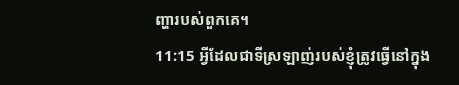ញ្ហារបស់ពួកគេ។
11:15 អ្វីដែលជាទីស្រឡាញ់របស់ខ្ញុំត្រូវធ្វើនៅក្នុង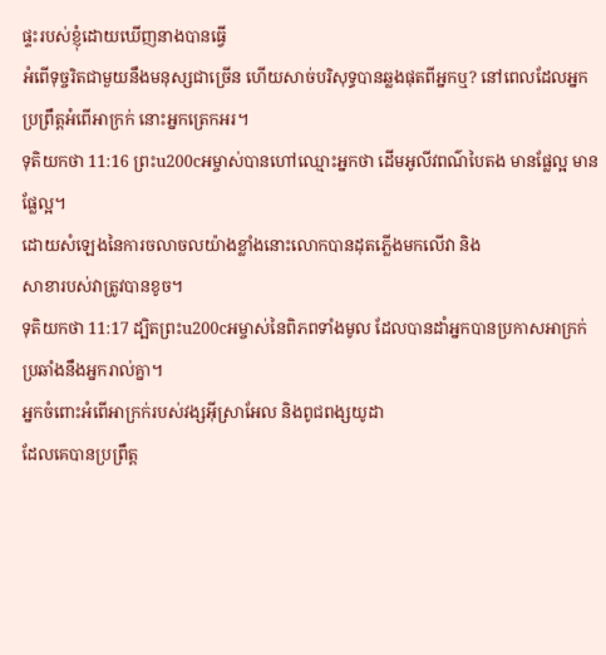ផ្ទះរបស់ខ្ញុំដោយឃើញនាងបានធ្វើ
អំពើទុច្ចរិតជាមួយនឹងមនុស្សជាច្រើន ហើយសាច់បរិសុទ្ធបានឆ្លងផុតពីអ្នកឬ? នៅពេលដែលអ្នក
ប្រព្រឹត្តអំពើអាក្រក់ នោះអ្នកត្រេកអរ។
ទុតិយកថា 11:16 ព្រះu200cអម្ចាស់បានហៅឈ្មោះអ្នកថា ដើមអូលីវពណ៌បៃតង មានផ្លែល្អ មានផ្លែល្អ។
ដោយសំឡេងនៃការចលាចលយ៉ាងខ្លាំងនោះលោកបានដុតភ្លើងមកលើវា និង
សាខារបស់វាត្រូវបានខូច។
ទុតិយកថា 11:17 ដ្បិតព្រះu200cអម្ចាស់នៃពិភពទាំងមូល ដែលបានដាំអ្នកបានប្រកាសអាក្រក់ប្រឆាំងនឹងអ្នករាល់គ្នា។
អ្នកចំពោះអំពើអាក្រក់របស់វង្សអ៊ីស្រាអែល និងពូជពង្សយូដា
ដែលគេបានប្រព្រឹត្ត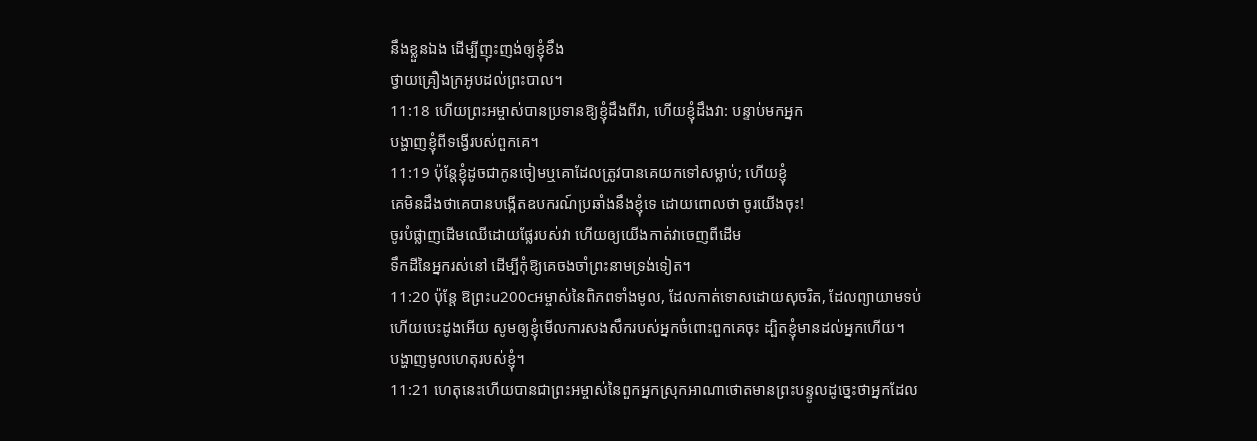នឹងខ្លួនឯង ដើម្បីញុះញង់ឲ្យខ្ញុំខឹង
ថ្វាយគ្រឿងក្រអូបដល់ព្រះបាល។
11:18 ហើយព្រះអម្ចាស់បានប្រទានឱ្យខ្ញុំដឹងពីវា, ហើយខ្ញុំដឹងវា: បន្ទាប់មកអ្នក
បង្ហាញខ្ញុំពីទង្វើរបស់ពួកគេ។
11:19 ប៉ុន្តែខ្ញុំដូចជាកូនចៀមឬគោដែលត្រូវបានគេយកទៅសម្លាប់; ហើយខ្ញុំ
គេមិនដឹងថាគេបានបង្កើតឧបករណ៍ប្រឆាំងនឹងខ្ញុំទេ ដោយពោលថា ចូរយើងចុះ!
ចូរបំផ្លាញដើមឈើដោយផ្លែរបស់វា ហើយឲ្យយើងកាត់វាចេញពីដើម
ទឹកដីនៃអ្នករស់នៅ ដើម្បីកុំឱ្យគេចងចាំព្រះនាមទ្រង់ទៀត។
11:20 ប៉ុន្តែ ឱព្រះu200cអម្ចាស់នៃពិភពទាំងមូល, ដែលកាត់ទោសដោយសុចរិត, ដែលព្យាយាមទប់
ហើយបេះដូងអើយ សូមឲ្យខ្ញុំមើលការសងសឹករបស់អ្នកចំពោះពួកគេចុះ ដ្បិតខ្ញុំមានដល់អ្នកហើយ។
បង្ហាញមូលហេតុរបស់ខ្ញុំ។
11:21 ហេតុនេះហើយបានជាព្រះអម្ចាស់នៃពួកអ្នកស្រុកអាណាថោតមានព្រះបន្ទូលដូច្នេះថាអ្នកដែល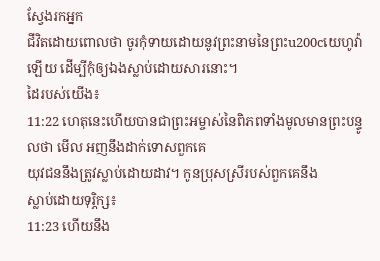ស្វែងរកអ្នក
ជីវិតដោយពោលថា ចូរកុំទាយដោយនូវព្រះនាមនៃព្រះu200cយេហូវ៉ាឡើយ ដើម្បីកុំឲ្យឯងស្លាប់ដោយសារនោះ។
ដៃរបស់យើង៖
11:22 ហេតុនេះហើយបានជាព្រះអម្ចាស់នៃពិភពទាំងមូលមានព្រះបន្ទូលថា មើល អញនឹងដាក់ទោសពួកគេ
យុវជននឹងត្រូវស្លាប់ដោយដាវ។ កូនប្រុសស្រីរបស់ពួកគេនឹង
ស្លាប់ដោយទុរ្ភិក្ស៖
11:23 ហើយនឹង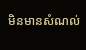មិនមានសំណល់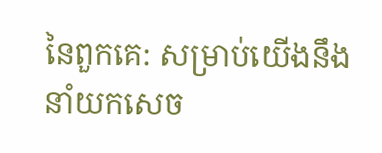នៃពួកគេ: សម្រាប់យើងនឹងនាំយកសេច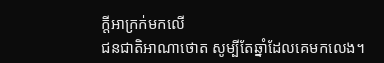ក្ដីអាក្រក់មកលើ
ជនជាតិអាណាថោត សូម្បីតែឆ្នាំដែលគេមកលេង។